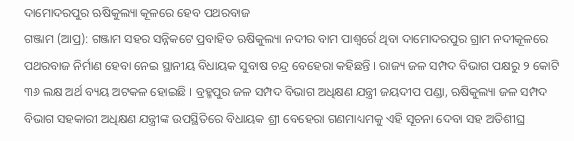ଦାମୋଦରପୁର ଋଷିକୁଲ୍ୟା କୂଳରେ ହେବ ପଥରବାଜ
ଗଞ୍ଜାମ (ଆପ୍ର): ଗଞ୍ଜାମ ସହର ସନ୍ନିକଟେ ପ୍ରବାହିତ ଋଷିକୁଲ୍ୟା ନଦୀର ବାମ ପାଶ୍ୱର୍ରେ ଥିବା ଦାମୋଦରପୁର ଗ୍ରାମ ନଦୀକୂଳରେ ପଥରବାଜ ନିର୍ମାଣ ହେବା ନେଇ ସ୍ଥାନୀୟ ବିଧାୟକ ସୁବାଷ ଚନ୍ଦ୍ର ବେହେରା କହିଛନ୍ତି । ରାଜ୍ୟ ଜଳ ସମ୍ପଦ ବିଭାଗ ପକ୍ଷରୁ ୨ କୋଟି ୩୬ ଲକ୍ଷ ଅର୍ଥ ବ୍ୟୟ ଅଟକଳ ହୋଇଛି । ବ୍ରହ୍ମପୁର ଜଳ ସମ୍ପଦ ବିଭାଗ ଅଧିକ୍ଷଣ ଯନ୍ତ୍ରୀ ଜୟଦୀପ ପଣ୍ଡା, ଋଷିକୁଲ୍ୟା ଜଳ ସମ୍ପଦ ବିଭାଗ ସହକାରୀ ଅଧିକ୍ଷଣ ଯନ୍ତ୍ରୀଙ୍କ ଉପସ୍ଥିତିରେ ବିଧାୟକ ଶ୍ରୀ ବେହେରା ଗଣମାଧ୍ୟମକୁ ଏହି ସୂଚନା ଦେବା ସହ ଅତିଶୀଘ୍ର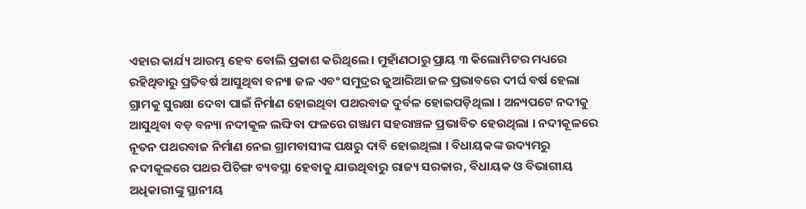ଏହାର କାର୍ଯ୍ୟ ଆରମ୍ଭ ହେବ ବୋଲି ପ୍ରକାଶ କରିଥିଲେ । ମୁହାଁଣଠାରୁ ପ୍ରାୟ ୩ କିଲୋମିଟର ମଧ୍ୟରେ ରହିଥିବାରୁ ପ୍ରତିବର୍ଷ ଆସୁଥିବା ବନ୍ୟା ଜଳ ଏବଂ ସମୁଦ୍ରର ଜୁଆରିଆ ଜଳ ପ୍ରଭାବରେ ଦୀର୍ଘ ବର୍ଷ ହେଲା ଗ୍ରାମକୁ ସୁରକ୍ଷା ଦେବା ପାଇଁ ନିର୍ମାଣ ହୋଇଥିବା ପଥରବାଜ ଦୁର୍ବଳ ହୋଇପଡ଼ିଥିଲା । ଅନ୍ୟପଟେ ନଦୀକୁ ଆସୁଥିବା ବଡ଼ ବନ୍ୟା ନଦୀକୂଳ ଲଙ୍ଘିବା ଫଳରେ ଗଞ୍ଜାମ ସହରାଞ୍ଚଳ ପ୍ରଭାବିତ ହେଉଥିଲା । ନଦୀକୂଳରେ ନୂତନ ପଥରବାଜ ନିର୍ମାଣ ନେଇ ଗ୍ରାମବାସୀଙ୍କ ପକ୍ଷରୁ ଦାବି ହୋଇଥିଲା । ବିଧାୟକଙ୍କ ଉଦ୍ୟମରୁ ନଦୀକୂଳରେ ପଥର ପିଚିଙ୍ଗ ବ୍ୟବସ୍ଥା ହେବାକୁ ଯାଉଥିବାରୁ ରାଜ୍ୟ ସରକାର, ବିଧାୟକ ଓ ବିଭାଗୀୟ ଅଧିକାରୀଙ୍କୁ ସ୍ଥାନୀୟ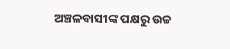ଅଞ୍ଚଳବାସୀଙ୍କ ପକ୍ଷରୁ ଉଚ୍ଚ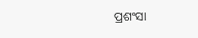ପ୍ରଶଂସା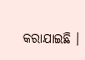କରାଯାଇଛି ।